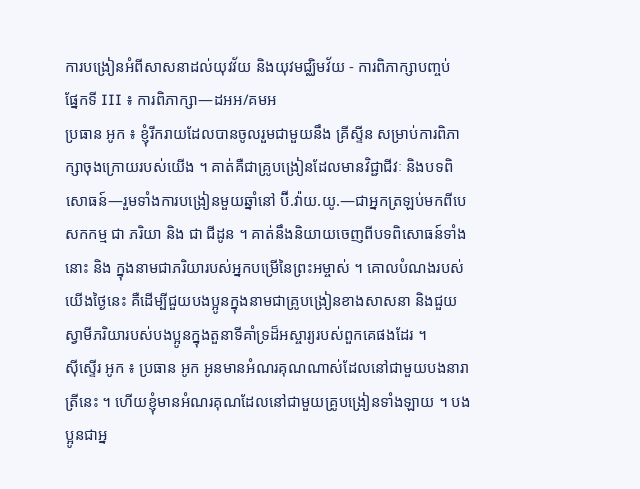ការបង្រៀនអំពីសាសនាដល់យុវវ័យ និងយុវមជ្ឈិមវ័យ - ការពិភាក្សាបញ្ចប់
ផ្នែកទី III ៖ ការពិភាក្សា—ដអអ/គមអ
ប្រធាន អូក ៖ ខ្ញុំរីករាយដែលបានចូលរួមជាមួយនឹង គ្រីស្ទីន សម្រាប់ការពិភាក្សាចុងក្រោយរបស់យើង ។ គាត់គឺជាគ្រូបង្រៀនដែលមានវិជ្ជាជីវៈ និងបទពិសោធន៍—រួមទាំងការបង្រៀនមួយឆ្នាំនៅ ប៊ី.វ៉ាយ.យូ.—ជាអ្នកត្រឡប់មកពីបេសកកម្ម ជា ភរិយា និង ជា ជីដូន ។ គាត់នឹងនិយាយចេញពីបទពិសោធន៍ទាំងនោះ និង ក្នុងនាមជាភរិយារបស់អ្នកបម្រើនៃព្រះអម្ចាស់ ។ គោលបំណងរបស់យើងថ្ងៃនេះ គឺដើម្បីជួយបងប្អូនក្នុងនាមជាគ្រូបង្រៀនខាងសាសនា និងជួយស្វាមីភរិយារបស់បងប្អូនក្នុងតួនាទីគាំទ្រដ៏អស្ចារ្យរបស់ពួកគេផងដែរ ។
ស៊ីស្ទើរ អូក ៖ ប្រធាន អូក អូនមានអំណរគុណណាស់ដែលនៅជាមួយបងនារាត្រីនេះ ។ ហើយខ្ញុំមានអំណរគុណដែលនៅជាមួយគ្រូបង្រៀនទាំងឡាយ ។ បងប្អូនជាអ្ន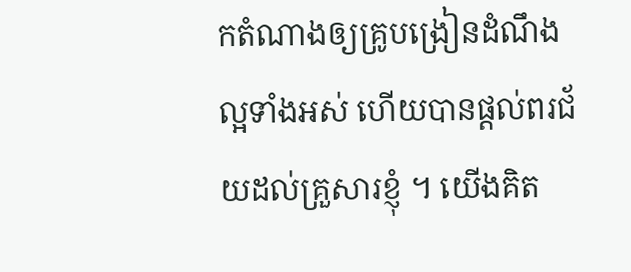កតំណាងឲ្យគ្រូបង្រៀនដំណឹងល្អទាំងអស់ ហើយបានផ្ដល់ពរជ័យដល់គ្រួសារខ្ញុំ ។ យើងគិត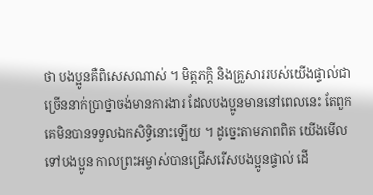ថា បងប្អូនគឺពិសេសណាស់ ។ មិត្តភក្ដិ និងគ្រួសាររបស់យើងផ្ទាល់ជាច្រើននាក់ប្រាថ្នាចង់មានការងារ ដែលបងប្អូនមាននៅពេលនេះ តែពួកគេមិនបានទទួលឯកសិទ្ធិនោះឡើយ ។ ដូច្នេះតាមភាពពិត យើងមើលទៅបងប្អូន កាលព្រះអម្ចាស់បានជ្រើសរើសបងប្អូនផ្ទាល់ ដើ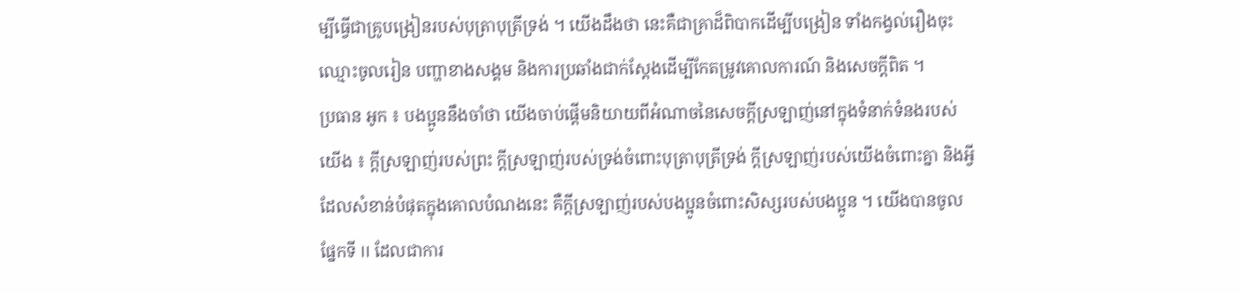ម្បីធ្វើជាគ្រូបង្រៀនរបស់បុត្រាបុត្រីទ្រង់ ។ យើងដឹងថា នេះគឺជាគ្រាដ៏ពិបាកដើម្បីបង្រៀន ទាំងកង្វល់រឿងចុះឈ្មោះចូលរៀន បញ្ហាខាងសង្គម និងការប្រឆាំងជាក់ស្តែងដើម្បីកែតម្រូវគោលការណ៍ និងសេចក្ដីពិត ។
ប្រធាន អូក ៖ បងប្អូននឹងចាំថា យើងចាប់ផ្ដើមនិយាយពីអំណាចនៃសេចក្ដីស្រឡាញ់នៅក្នុងទំនាក់ទំនងរបស់យើង ៖ ក្ដីស្រឡាញ់របស់ព្រះ ក្ដីស្រឡាញ់របស់ទ្រង់ចំពោះបុត្រាបុត្រីទ្រង់ ក្ដីស្រឡាញ់របស់យើងចំពោះគ្នា និងអ្វីដែលសំខាន់បំផុតក្នុងគោលបំណងនេះ គឺក្ដីស្រឡាញ់របស់បងប្អូនចំពោះសិស្សរបស់បងប្អូន ។ យើងបានចូលផ្នែកទី II ដែលជាការ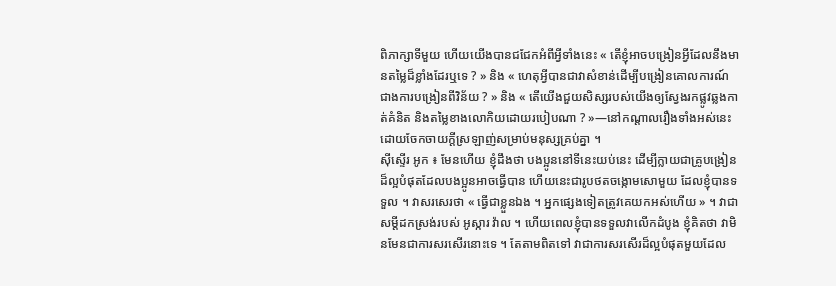ពិភាក្សាទីមួយ ហើយយើងបានជជែកអំពីអ្វីទាំងនេះ « តើខ្ញុំអាចបង្រៀនអ្វីដែលនឹងមានតម្លៃដ៏ខ្លាំងដែរឬទេ ? » និង « ហេតុអ្វីបានជាវាសំខាន់ដើម្បីបង្រៀនគោលការណ៍ ជាងការបង្រៀនពីវិន័យ ? » និង « តើយើងជួយសិស្សរបស់យើងឲ្យស្វែងរកផ្លូវឆ្លងកាត់គំនិត និងតម្លៃខាងលោកិយដោយរបៀបណា ? »—នៅកណ្ដាលរឿងទាំងអស់នេះ ដោយចែកចាយក្ដីស្រឡាញ់សម្រាប់មនុស្សគ្រប់គ្នា ។
ស៊ីស្ទើរ អូក ៖ មែនហើយ ខ្ញុំដឹងថា បងប្អូននៅទីនេះយប់នេះ ដើម្បីក្លាយជាគ្រូបង្រៀនដ៏ល្អបំផុតដែលបងប្អូនអាចធ្វើបាន ហើយនេះជារូបថតចង្កោមសោមួយ ដែលខ្ញុំបានទទួល ។ វាសរសេរថា « ធ្វើជាខ្លួនឯង ។ អ្នកផ្សេងទៀតត្រូវគេយកអស់ហើយ » ។ វាជាសម្ដីដកស្រង់របស់ អូស្ការ វ៉ាល ។ ហើយពេលខ្ញុំបានទទួលវាលើកដំបូង ខ្ញុំគិតថា វាមិនមែនជាការសរសើរនោះទេ ។ តែតាមពិតទៅ វាជាការសរសើរដ៏ល្អបំផុតមួយដែល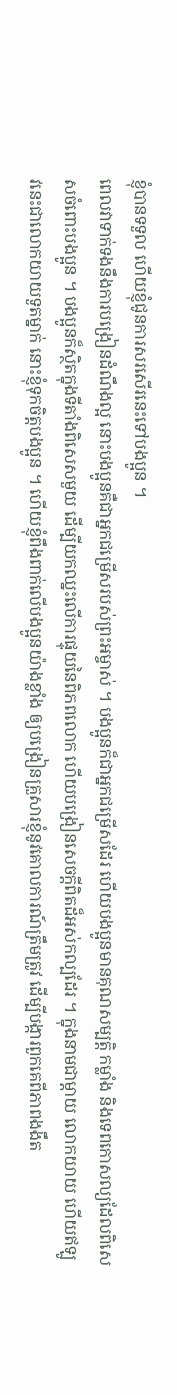ខ្ញុំបានទទួល ហើយខ្ញុំជូនការសរសើរនេះទៅបងប្អូន ។
ពេលវាទាក់ទងនឹងការបង្រៀនដំណឹងល្អ នោះបងប្អូនគឺជាអ្នកជម្រើសរបស់ព្រះអម្ចាស់ ។ បងប្អូនក៏ជាអ្នកជម្រើសដែរ ហើយបងប្អូនមានគុណសម្បត្តិ កម្លាំង និងទេពកោសល្យដែលពិសេសចំពោះបងប្អូន ។ បងប្អូនក៏ស្ថិតក្នុងទីតាំងពិសេសមួយ ដើម្បីយកឈ្នះលើការផ្ទុយនៃពិភពលោក ហើយបង្រៀនសេចក្ដីពិតដ៏អស់កល្បដែរ ។ ក្នុងនាមជាម្ដាយ លោកយាយ ហើយឥឡូវនេះជាលោកយាយទួតម្នាក់ នោះខ្ញុំទុកចិត្តបងប្អូន ។ ហើយខ្ញុំពឹងពាក់លើបងប្អូនយ៉ាងខ្លាំង ឲ្យបង្រៀនគ្រួសារខ្ញុំនូវគោលការណ៍ត្រឹមត្រូវ ដើម្បីបង្ការពួកគេពីភាពងងឹត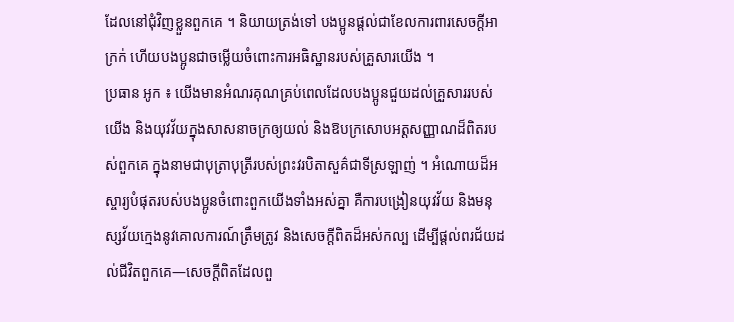ដែលនៅជុំវិញខ្លួនពួកគេ ។ និយាយត្រង់ទៅ បងប្អូនផ្ដល់ជាខែលការពារសេចក្ដីអាក្រក់ ហើយបងប្អូនជាចម្លើយចំពោះការអធិស្ឋានរបស់គ្រួសារយើង ។
ប្រធាន អូក ៖ យើងមានអំណរគុណគ្រប់ពេលដែលបងប្អូនជួយដល់គ្រួសាររបស់យើង និងយុវវ័យក្នុងសាសនាចក្រឲ្យយល់ និងឱបក្រសោបអត្តសញ្ញាណដ៏ពិតរបស់ពួកគេ ក្នុងនាមជាបុត្រាបុត្រីរបស់ព្រះវរបិតាសួគ៌ជាទីស្រឡាញ់ ។ អំណោយដ៏អស្ចារ្យបំផុតរបស់បងប្អូនចំពោះពួកយើងទាំងអស់គ្នា គឺការបង្រៀនយុវវ័យ និងមនុស្សវ័យក្មេងនូវគោលការណ៍ត្រឹមត្រូវ និងសេចក្ដីពិតដ៏អស់កល្ប ដើម្បីផ្ដល់ពរជ័យដល់ជីវិតពួកគេ—សេចក្ដីពិតដែលពួ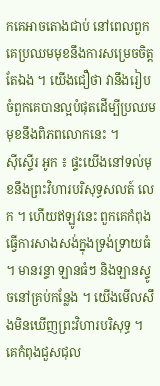កគេអាចតោងជាប់ នៅពេលពួកគេប្រឈមមុខនឹងការសម្រេចចិត្តតែឯង ។ យើងជឿថា វានឹងរៀបចំពួកគេបានល្អបំផុតដើម្បីប្រឈមមុខនឹងពិភពលោកនេះ ។
ស៊ីស្ទើរ អូក ៖ ផ្ទះយើងនៅទល់មុខនឹងព្រះវិហារបរិសុទ្ធសលត៍ លេក ។ ហើយឥឡូវនេះ ពួកគេកំពុងធ្វើការសាងសង់ក្នុងទ្រង់ទ្រាយធំ ។ មានរន្ទា ឡានធំៗ និងឡានស្ទូចនៅគ្រប់កន្លែង ។ យើងមើលសឹងមិនឃើញព្រះវិហារបរិសុទ្ធ ។ គេកំពុងជួសជុល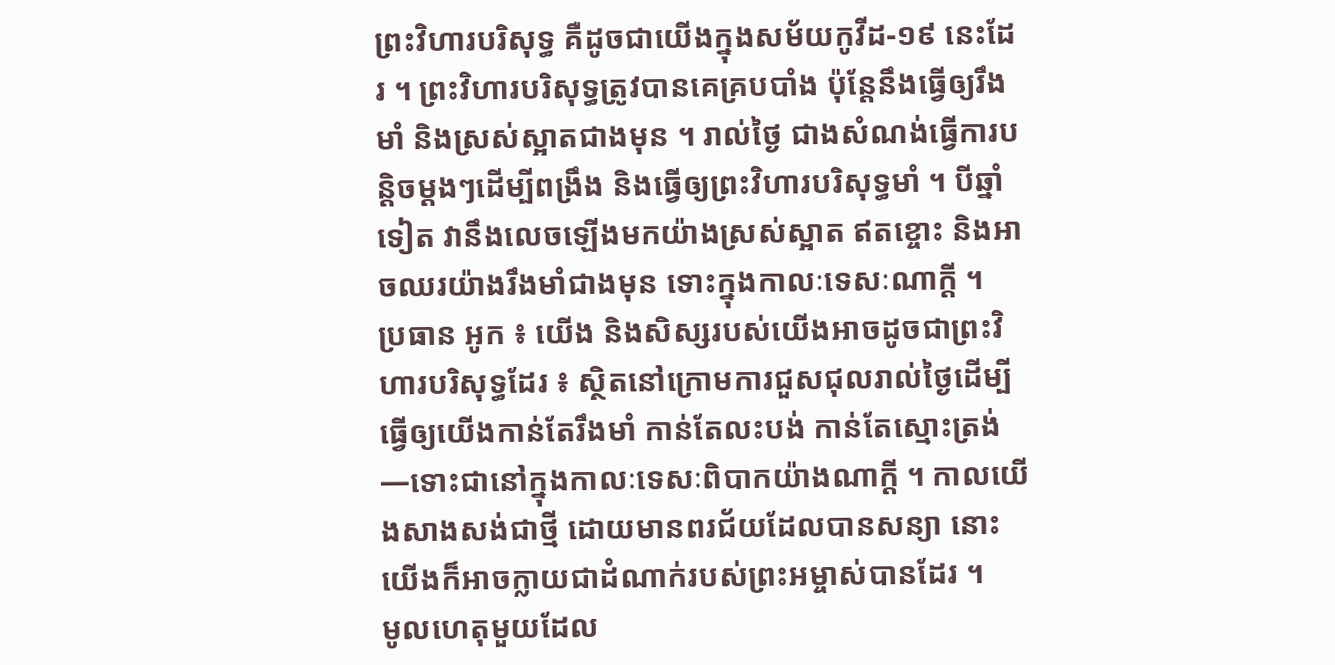ព្រះវិហារបរិសុទ្ធ គឺដូចជាយើងក្នុងសម័យកូវីដ-១៩ នេះដែរ ។ ព្រះវិហារបរិសុទ្ធត្រូវបានគេគ្របបាំង ប៉ុន្ដែនឹងធ្វើឲ្យរឹងមាំ និងស្រស់ស្អាតជាងមុន ។ រាល់ថ្ងៃ ជាងសំណង់ធ្វើការបន្ដិចម្ដងៗដើម្បីពង្រឹង និងធ្វើឲ្យព្រះវិហារបរិសុទ្ធមាំ ។ បីឆ្នាំទៀត វានឹងលេចឡើងមកយ៉ាងស្រស់ស្អាត ឥតខ្ចោះ និងអាចឈរយ៉ាងរឹងមាំជាងមុន ទោះក្នុងកាលៈទេសៈណាក្ដី ។
ប្រធាន អូក ៖ យើង និងសិស្សរបស់យើងអាចដូចជាព្រះវិហារបរិសុទ្ធដែរ ៖ ស្ថិតនៅក្រោមការជួសជុលរាល់ថ្ងៃដើម្បីធ្វើឲ្យយើងកាន់តែរឹងមាំ កាន់តែលះបង់ កាន់តែស្មោះត្រង់—ទោះជានៅក្នុងកាលៈទេសៈពិបាកយ៉ាងណាក្ដី ។ កាលយើងសាងសង់ជាថ្មី ដោយមានពរជ័យដែលបានសន្យា នោះយើងក៏អាចក្លាយជាដំណាក់របស់ព្រះអម្ចាស់បានដែរ ។
មូលហេតុមួយដែល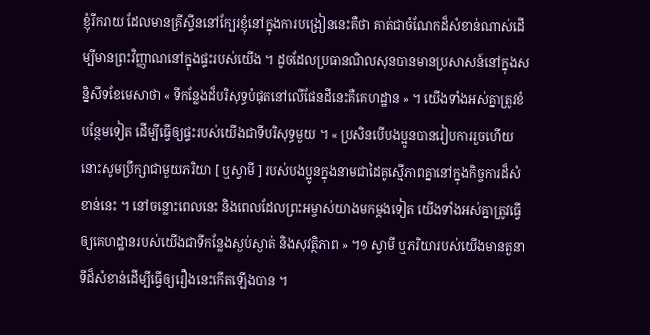ខ្ញុំរីករាយ ដែលមានគ្រីស្ទីននៅក្បែរខ្ញុំនៅក្នុងការបង្រៀននេះគឺថា គាត់ជាចំណែកដ៏សំខាន់ណាស់ដើម្បីមានព្រះវិញ្ញាណនៅក្នុងផ្ទះរបស់យើង ។ ដូចដែលប្រធានណិលសុនបានមានប្រសាសន៍នៅក្នុងសន្និសីទខែមេសាថា « ទីកន្លែងដ៏បរិសុទ្ធបំផុតនៅលើផែនដីនេះគឺគេហដ្ឋាន » ។ យើងទាំងអស់គ្នាត្រូវខំបន្ថែមទៀត ដើម្បីធ្វើឲ្យផ្ទះរបស់យើងជាទីបរិសុទ្ធមួយ ។ « ប្រសិនបើបងប្អូនបានរៀបការរួចហើយ នោះសូមប្រឹក្សាជាមួយភរិយា [ ឬស្វាមី ] របស់បងប្អូនក្នុងនាមជាដៃគូស្មើភាពគ្នានៅក្នុងកិច្ចការដ៏សំខាន់នេះ ។ នៅចន្លោះពេលនេះ និងពេលដែលព្រះអម្ចាស់យាងមកម្តងទៀត យើងទាំងអស់គ្នាត្រូវធ្វើឲ្យគេហដ្ឋានរបស់យើងជាទីកន្លែងស្ងប់ស្ងាត់ និងសុវត្ថិភាព » ។១ ស្វាមី ឬភរិយារបស់យើងមានតួនាទីដ៏សំខាន់ដើម្បីធ្វើឲ្យរឿងនេះកើតឡើងបាន ។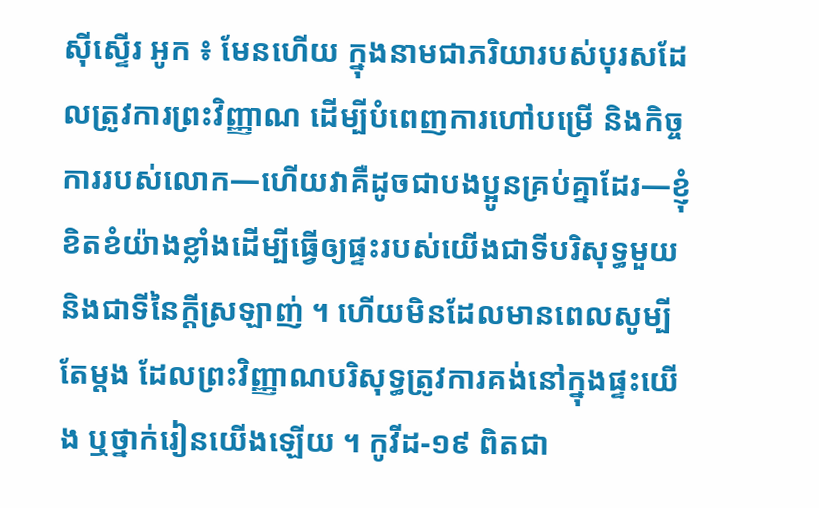ស៊ីស្ទើរ អូក ៖ មែនហើយ ក្នុងនាមជាភរិយារបស់បុរសដែលត្រូវការព្រះវិញ្ញាណ ដើម្បីបំពេញការហៅបម្រើ និងកិច្ចការរបស់លោក—ហើយវាគឺដូចជាបងប្អូនគ្រប់គ្នាដែរ—ខ្ញុំខិតខំយ៉ាងខ្លាំងដើម្បីធ្វើឲ្យផ្ទះរបស់យើងជាទីបរិសុទ្ធមួយ និងជាទីនៃក្ដីស្រឡាញ់ ។ ហើយមិនដែលមានពេលសូម្បីតែម្ដង ដែលព្រះវិញ្ញាណបរិសុទ្ធត្រូវការគង់នៅក្នុងផ្ទះយើង ឬថ្នាក់រៀនយើងឡើយ ។ កូវីដ-១៩ ពិតជា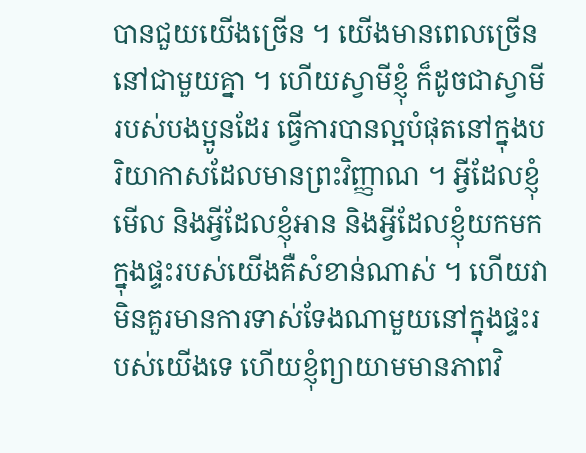បានជួយយើងច្រើន ។ យើងមានពេលច្រើននៅជាមួយគ្នា ។ ហើយស្វាមីខ្ញុំ ក៏ដូចជាស្វាមីរបស់បងប្អូនដែរ ធ្វើការបានល្អបំផុតនៅក្នុងបរិយាកាសដែលមានព្រះវិញ្ញាណ ។ អ្វីដែលខ្ញុំមើល និងអ្វីដែលខ្ញុំអាន និងអ្វីដែលខ្ញុំយកមកក្នុងផ្ទះរបស់យើងគឺសំខាន់ណាស់ ។ ហើយវាមិនគួរមានការទាស់ទែងណាមួយនៅក្នុងផ្ទះរបស់យើងទេ ហើយខ្ញុំព្យាយាមមានភាពវិ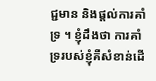ជ្ជមាន និងផ្ដល់ការគាំទ្រ ។ ខ្ញុំដឹងថា ការគាំទ្ររបស់ខ្ញុំគឺសំខាន់ដើ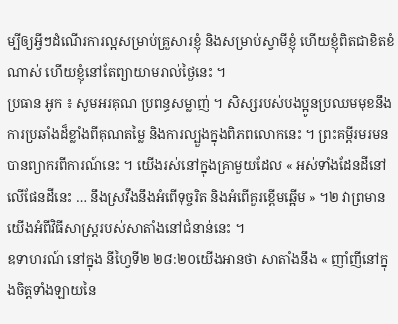ម្បីឲ្យអ្វីៗដំណើរការល្អសម្រាប់គ្រួសារខ្ញុំ និងសម្រាប់ស្វាមីខ្ញុំ ហើយខ្ញុំពិតជាខិតខំណាស់ ហើយខ្ញុំនៅតែព្យាយាមរាល់ថ្ងៃនេះ ។
ប្រធាន អូក ៖ សូមអរគុណ ប្រពន្ធសម្លាញ់ ។ សិស្សរបស់បងប្អូនប្រឈមមុខនឹងការប្រឆាំងដ៏ខ្លាំងពីគុណតម្លៃ និងការល្បួងក្នុងពិភពលោកនេះ ។ ព្រះគម្ពីរមរមនបានព្យាករពីការណ៍នេះ ។ យើងរស់នៅក្នុងគ្រាមួយដែល « អស់ទាំងដែនដីនៅលើផែនដីនេះ … នឹងស្រវឹងនឹងអំពើទុច្ចរិត និងអំពើគួរខ្ពើមឆ្អើម » ។២ វាព្រមានយើងអំពីវិធីសាស្ដ្ររបស់សាតាំងនៅជំនាន់នេះ ។
ឧទាហរណ៍ នៅក្នុង នីហ្វៃទី២ ២៨:២០យើងអានថា សាតាំងនឹង « ញាំញីនៅក្នុងចិត្តទាំងឡាយនៃ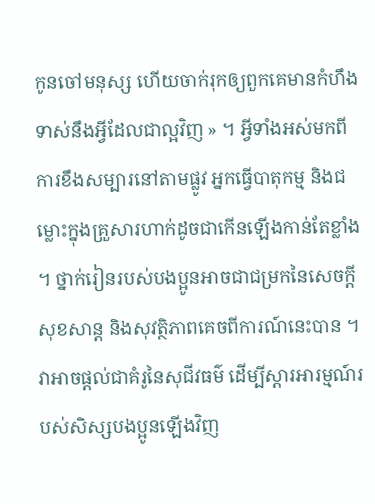កូនចៅមនុស្ស ហើយចាក់រុកឲ្យពួកគេមានកំហឹងទាស់នឹងអ្វីដែលជាល្អវិញ » ។ អ្វីទាំងអស់មកពីការខឹងសម្បារនៅតាមផ្លូវ អ្នកធ្វើបាតុកម្ម និងជម្លោះក្នុងគ្រួសារហាក់ដូចជាកើនឡើងកាន់តែខ្លាំង ។ ថ្នាក់រៀនរបស់បងប្អូនអាចជាជម្រកនៃសេចក្ដីសុខសាន្ដ និងសុវត្ថិភាពគេចពីការណ៍នេះបាន ។ វាអាចផ្ដល់ជាគំរូនៃសុជីវធម៌ ដើម្បីស្ដារអារម្មណ៍របស់សិស្សបងប្អូនឡើងវិញ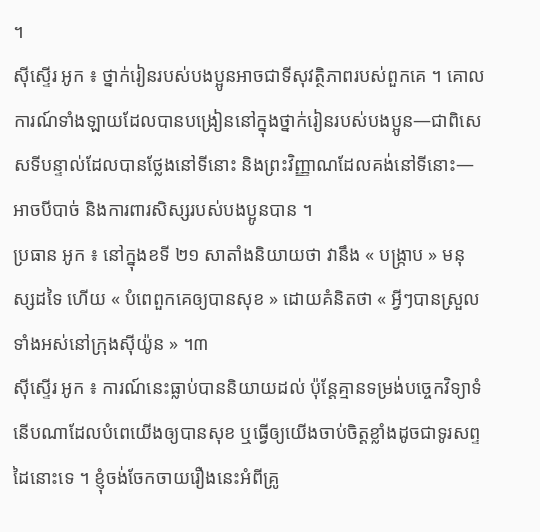។
ស៊ីស្ទើរ អូក ៖ ថ្នាក់រៀនរបស់បងប្អូនអាចជាទីសុវត្ថិភាពរបស់ពួកគេ ។ គោលការណ៍ទាំងឡាយដែលបានបង្រៀននៅក្នុងថ្នាក់រៀនរបស់បងប្អូន—ជាពិសេសទីបន្ទាល់ដែលបានថ្លែងនៅទីនោះ និងព្រះវិញ្ញាណដែលគង់នៅទីនោះ—អាចបីបាច់ និងការពារសិស្សរបស់បងប្អូនបាន ។
ប្រធាន អូក ៖ នៅក្នុងខទី ២១ សាតាំងនិយាយថា វានឹង « បង្រ្កាប » មនុស្សដទៃ ហើយ « បំពេពួកគេឲ្យបានសុខ » ដោយគំនិតថា « អ្វីៗបានស្រួលទាំងអស់នៅក្រុងស៊ីយ៉ូន » ។៣
ស៊ីស្ទើរ អូក ៖ ការណ៍នេះធ្លាប់បាននិយាយដល់ ប៉ុន្ដែគ្មានទម្រង់បច្ចេកវិទ្យាទំនើបណាដែលបំពេយើងឲ្យបានសុខ ឬធ្វើឲ្យយើងចាប់ចិត្តខ្លាំងដូចជាទូរសព្ទដៃនោះទេ ។ ខ្ញុំចង់ចែកចាយរឿងនេះអំពីគ្រូ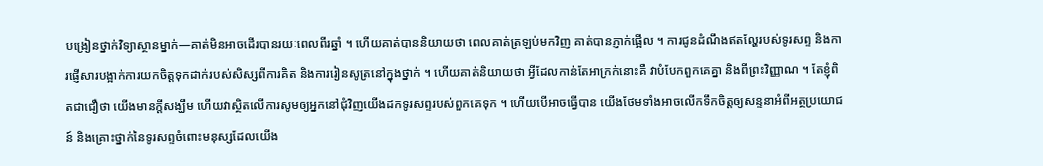បង្រៀនថ្នាក់វិទ្យាស្ថានម្នាក់—គាត់មិនអាចដើរបានរយៈពេលពីរឆ្នាំ ។ ហើយគាត់បាននិយាយថា ពេលគាត់ត្រឡប់មកវិញ គាត់បានភ្ញាក់ផ្អើល ។ ការជូនដំណឹងឥតល្ហែរបស់ទូរសព្ទ និងការផ្ញើសារបង្អាក់ការយកចិត្តទុកដាក់របស់សិស្សពីការគិត និងការរៀនសូត្រនៅក្នុងថ្នាក់ ។ ហើយគាត់និយាយថា អ្វីដែលកាន់តែអាក្រក់នោះគឺ វាបំបែកពួកគេគ្នា និងពីព្រះវិញ្ញាណ ។ តែខ្ញុំពិតជាជឿថា យើងមានក្ដីសង្ឃឹម ហើយវាស្ថិតលើការសូមឲ្យអ្នកនៅជុំវិញយើងដកទូរសព្ទរបស់ពួកគេទុក ។ ហើយបើអាចធ្វើបាន យើងថែមទាំងអាចលើកទឹកចិត្តឲ្យសន្ទនាអំពីអត្ថប្រយោជន៍ និងគ្រោះថ្នាក់នៃទូរសព្ទចំពោះមនុស្សដែលយើង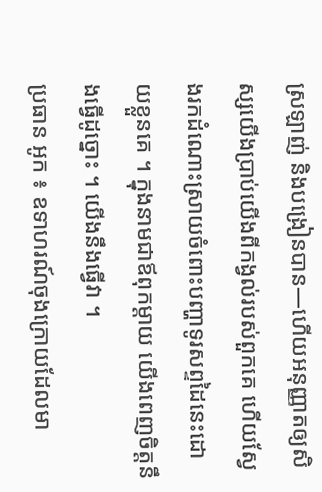ស្រឡាញ់ និងបង្រៀនបាន—ហើយអនុញ្ញាតឲ្យសិស្សយើងប្រាប់យើងពីកង្វល់របស់ពួកគេ ហើយស្វែងរកដំណោះស្រាយចំពោះបញ្ហាទូរសព្ទដៃនេះដោយខ្លួនគេ ។ ក្នុងនាមជាឪពុកម្ដាយ យើងពេញចិត្តនឹងធ្វើដូច្នោះ ។ យើងនឹងធ្វើវា ។
ប្រធាន អូក ៖ ឧទាហរណ៍ចុងក្រោយដែលមា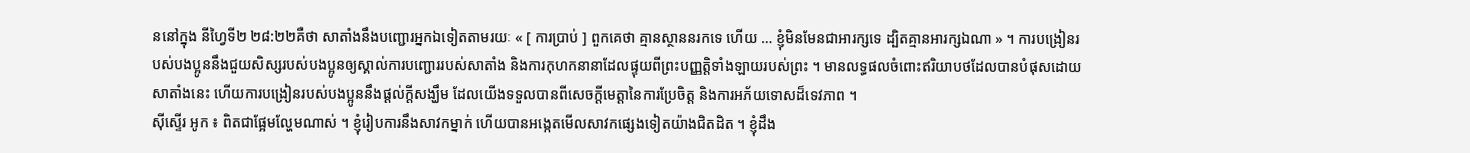ននៅក្នុង នីហ្វៃទី២ ២៨:២២គឺថា សាតាំងនឹងបញ្ជោរអ្នកឯទៀតតាមរយៈ « [ ការប្រាប់ ] ពួកគេថា គ្មានស្ថាននរកទេ ហើយ … ខ្ញុំមិនមែនជាអារក្សទេ ដ្បិតគ្មានអារក្សឯណា » ។ ការបង្រៀនរបស់បងប្អូននឹងជួយសិស្សរបស់បងប្អូនឲ្យស្គាល់ការបញ្ជោររបស់សាតាំង និងការកុហកនានាដែលផ្ទុយពីព្រះបញ្ញត្តិទាំងឡាយរបស់ព្រះ ។ មានលទ្ធផលចំពោះឥរិយាបថដែលបានបំផុសដោយសាតាំងនេះ ហើយការបង្រៀនរបស់បងប្អូននឹងផ្ដល់ក្ដីសង្ឃឹម ដែលយើងទទួលបានពីសេចក្ដីមេត្តានៃការប្រែចិត្ត និងការអភ័យទោសដ៏ទេវភាព ។
ស៊ីស្ទើរ អូក ៖ ពិតជាផ្អែមល្ហែមណាស់ ។ ខ្ញុំរៀបការនឹងសាវកម្នាក់ ហើយបានអង្កេតមើលសាវកផ្សេងទៀតយ៉ាងជិតដិត ។ ខ្ញុំដឹង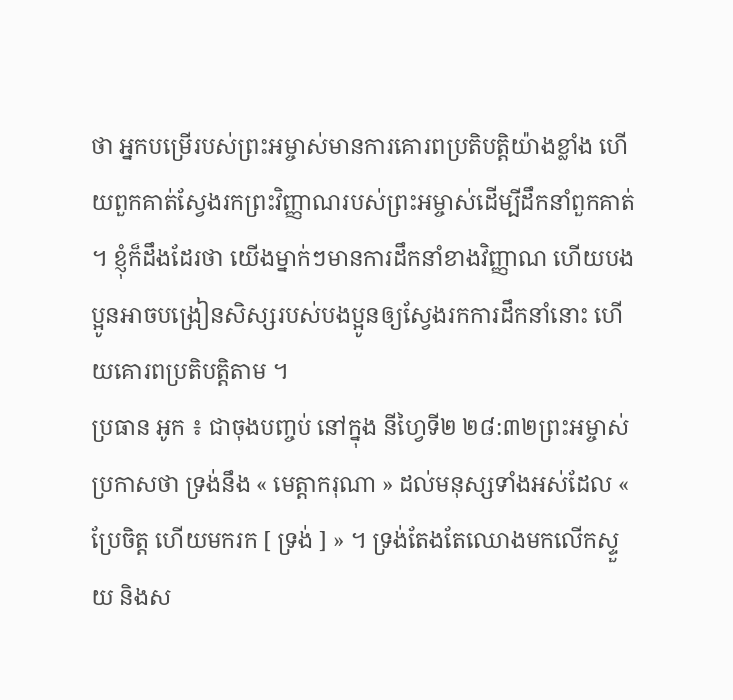ថា អ្នកបម្រើរបស់ព្រះអម្ចាស់មានការគោរពប្រតិបត្តិយ៉ាងខ្លាំង ហើយពួកគាត់ស្វែងរកព្រះវិញ្ញាណរបស់ព្រះអម្ចាស់ដើម្បីដឹកនាំពួកគាត់ ។ ខ្ញុំក៏ដឹងដែរថា យើងម្នាក់ៗមានការដឹកនាំខាងវិញ្ញាណ ហើយបងប្អូនអាចបង្រៀនសិស្សរបស់បងប្អូនឲ្យស្វែងរកការដឹកនាំនោះ ហើយគោរពប្រតិបត្តិតាម ។
ប្រធាន អូក ៖ ជាចុងបញ្ចប់ នៅក្នុង នីហ្វៃទី២ ២៨:៣២ព្រះអម្ចាស់ប្រកាសថា ទ្រង់នឹង « មេត្តាករុណា » ដល់មនុស្សទាំងអស់ដែល « ប្រែចិត្ត ហើយមករក [ ទ្រង់ ] » ។ ទ្រង់តែងតែឈោងមកលើកស្ទួយ និងស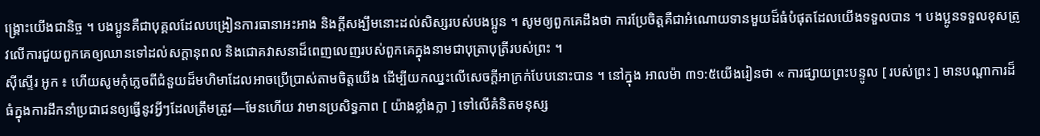ង្គ្រោះយើងជានិច្ច ។ បងប្អូនគឺជាបុគ្គលដែលបង្រៀនការធានាអះអាង និងក្ដីសង្ឃឹមនោះដល់សិស្សរបស់បងប្អូន ។ សូមឲ្យពួកគេដឹងថា ការប្រែចិត្តគឺជាអំណោយទានមួយដ៏ធំបំផុតដែលយើងទទួលបាន ។ បងប្អូនទទួលខុសត្រូវលើការជួយពួកគេឲ្យឈានទៅដល់សក្ដានុពល និងជោគវាសនាដ៏ពេញលេញរបស់ពួកគេក្នុងនាមជាបុត្រាបុត្រីរបស់ព្រះ ។
ស៊ីស្ទើរ អូក ៖ ហើយសូមកុំភ្លេចពីជំនួយដ៏មហិមាដែលអាចប្រើប្រាស់តាមចិត្តយើង ដើម្បីយកឈ្នះលើសេចក្ដីអាក្រក់បែបនោះបាន ។ នៅក្នុង អាលម៉ា ៣១:៥យើងរៀនថា « ការផ្សាយព្រះបន្ទូល [ របស់ព្រះ ] មានបណ្តាការដ៏ធំក្នុងការដឹកនាំប្រជាជនឲ្យធ្វើនូវអ្វីៗដែលត្រឹមត្រូវ—មែនហើយ វាមានប្រសិទ្ធភាព [ យ៉ាងខ្លាំងក្លា ] ទៅលើគំនិតមនុស្ស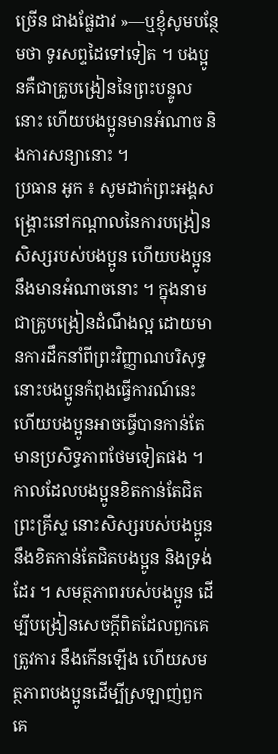ច្រើន ជាងផ្លែដាវ »—ឬខ្ញុំសូមបន្ថែមថា ទូរសព្ទដៃទៅទៀត ។ បងប្អូនគឺជាគ្រូបង្រៀននៃព្រះបន្ទូលនោះ ហើយបងប្អូនមានអំណាច និងការសន្យានោះ ។
ប្រធាន អូក ៖ សូមដាក់ព្រះអង្គសង្គ្រោះនៅកណ្ដាលនៃការបង្រៀនសិស្សរបស់បងប្អូន ហើយបងប្អូននឹងមានអំណាចនោះ ។ ក្នុងនាមជាគ្រូបង្រៀនដំណឹងល្អ ដោយមានការដឹកនាំពីព្រះវិញ្ញាណបរិសុទ្ធ នោះបងប្អូនកំពុងធ្វើការណ៍នេះ ហើយបងប្អូនអាចធ្វើបានកាន់តែមានប្រសិទ្ធភាពថែមទៀតផង ។ កាលដែលបងប្អូនខិតកាន់តែជិតព្រះគ្រីស្ទ នោះសិស្សរបស់បងប្អូននឹងខិតកាន់តែជិតបងប្អូន និងទ្រង់ដែរ ។ សមត្ថភាពរបស់បងប្អូន ដើម្បីបង្រៀនសេចក្ដីពិតដែលពួកគេត្រូវការ នឹងកើនឡើង ហើយសមត្ថភាពបងប្អូនដើម្បីស្រឡាញ់ពួកគេ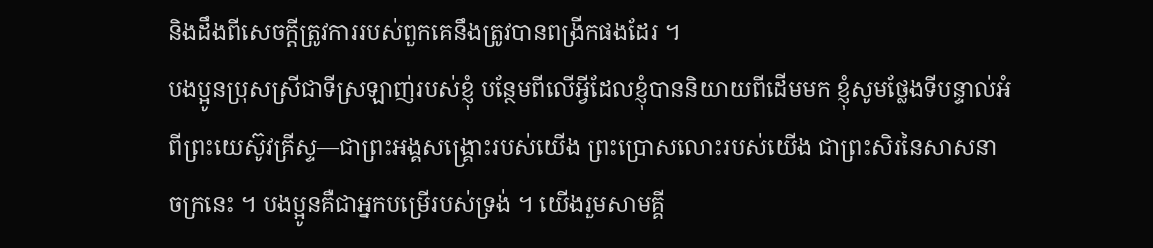និងដឹងពីសេចក្ដីត្រូវការរបស់ពួកគេនឹងត្រូវបានពង្រីកផងដែរ ។
បងប្អូនប្រុសស្រីជាទីស្រឡាញ់របស់ខ្ញុំ បន្ថែមពីលើអ្វីដែលខ្ញុំបាននិយាយពីដើមមក ខ្ញុំសូមថ្លែងទីបន្ទាល់អំពីព្រះយេស៊ូវគ្រីស្ទ—ជាព្រះអង្គសង្គ្រោះរបស់យើង ព្រះប្រោសលោះរបស់យើង ជាព្រះសិរនៃសាសនាចក្រនេះ ។ បងប្អូនគឺជាអ្នកបម្រើរបស់ទ្រង់ ។ យើងរួមសាមគ្គី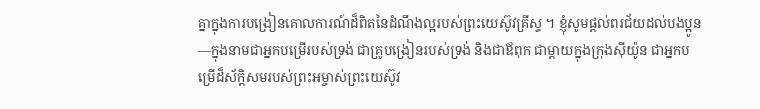គ្នាក្នុងការបង្រៀនគោលការណ៍ដ៏ពិតនៃដំណឹងល្អរបស់ព្រះយេស៊ូវគ្រីស្ទ ។ ខ្ញុំសូមផ្ដល់ពរជ័យដល់បងប្អូន—ក្នុងនាមជាអ្នកបម្រើរបស់ទ្រង់ ជាគ្រូបង្រៀនរបស់ទ្រង់ និងជាឪពុក ជាម្ដាយក្នុងក្រុងស៊ីយ៉ូន ជាអ្នកបម្រើដ៏ស័ក្ដិសមរបស់ព្រះអម្ចាស់ព្រះយេស៊ូវ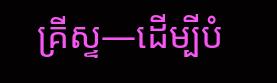គ្រីស្ទ—ដើម្បីបំ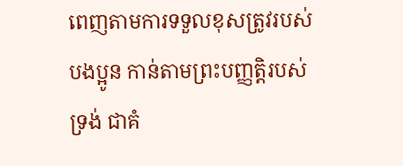ពេញតាមការទទួលខុសត្រូវរបស់បងប្អូន កាន់តាមព្រះបញ្ញតិ្តរបស់ទ្រង់ ជាគំ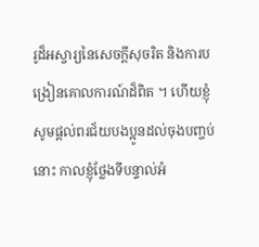រូដ៏អស្ចារ្យនៃសេចក្ដីសុចរិត និងការបង្រៀនគោលការណ៍ដ៏ពិត ។ ហើយខ្ញុំសូមផ្ដល់ពរជ័យបងប្អូនដល់ចុងបញ្ចប់នោះ កាលខ្ញុំថ្លែងទីបន្ទាល់អំ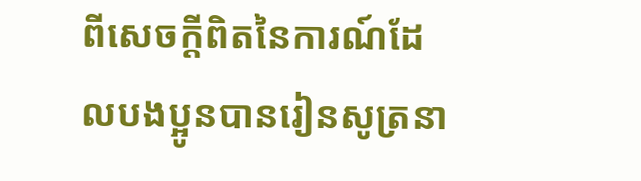ពីសេចក្តីពិតនៃការណ៍ដែលបងប្អូនបានរៀនសូត្រនា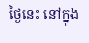ថ្ងៃនេះ នៅក្នុង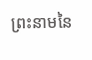ព្រះនាមនៃ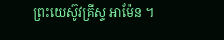ព្រះយេស៊ូវគ្រីស្ទ អាម៉ែន ។